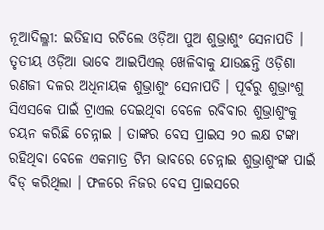ନୂଆଦିଲ୍ଳୀ: ଇତିହାସ ରଚିଲେ ଓଡ଼ିଆ ପୁଅ ଶୁଭ୍ରାଶୁଂ ସେନାପତି । ତୃତୀୟ ଓଡ଼ିଆ ଭାବେ ଆଇପିଏଲ୍ ଖେଳିବାକୁ ଯାଉଛନ୍ତି ଓଡ଼ିଶା ରଣଜୀ ଦଳର ଅଧିନାୟକ ଶୁଭ୍ରାଶୁଂ ସେନାପତି । ପୂର୍ବରୁ ଶୁଭ୍ରାଂଶୁ ସିଏସକେ ପାଇଁ ଟ୍ରାଏଲ ଦେଇଥିବା ବେଳେ ରବିବାର ଶୁଭ୍ରାଶୁଂକୁ ଚୟନ କରିଛି ଚେନ୍ନାଇ । ତାଙ୍କର ବେସ ପ୍ରାଇସ ୨୦ ଲକ୍ଷ ଟଙ୍କା ରହିଥିବା ବେଳେ ଏକମାତ୍ର ଟିମ ଭାବରେ ଚେନ୍ନାଇ ଶୁଭ୍ରାଶୁଂଙ୍କ ପାଇଁ ବିଡ୍ କରିଥିଲା । ଫଳରେ ନିଜର ବେସ ପ୍ରାଇସରେ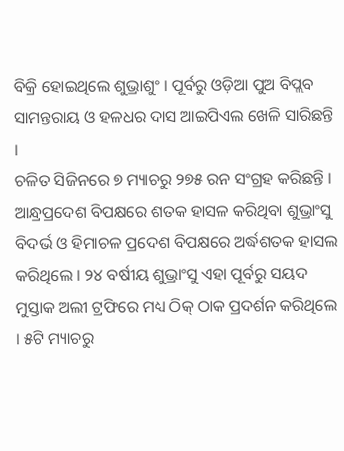ବିକ୍ରି ହୋଇଥିଲେ ଶୁଭ୍ରାଶୁଂ । ପୂର୍ବରୁ ଓଡ଼ିଆ ପୁଅ ବିପ୍ଲବ ସାମନ୍ତରାୟ ଓ ହଳଧର ଦାସ ଆଇପିଏଲ ଖେଳି ସାରିଛନ୍ତି ।
ଚଳିତ ସିଜିନରେ ୭ ମ୍ୟାଚରୁ ୨୭୫ ରନ ସଂଗ୍ରହ କରିଛନ୍ତି । ଆନ୍ଧ୍ରପ୍ରଦେଶ ବିପକ୍ଷରେ ଶତକ ହାସଳ କରିଥିବା ଶୁଭ୍ରାଂସୁ ବିଦର୍ଭ ଓ ହିମାଚଳ ପ୍ରଦେଶ ବିପକ୍ଷରେ ଅର୍ଦ୍ଧଶତକ ହାସଲ କରିଥିଲେ । ୨୪ ବର୍ଷୀୟ ଶୁଭ୍ରାଂସୁ ଏହା ପୂର୍ବରୁ ସୟଦ ମୁସ୍ତାକ ଅଲୀ ଟ୍ରଫିରେ ମଧ୍ୟ ଠିକ୍ ଠାକ ପ୍ରଦର୍ଶନ କରିଥିଲେ । ୫ଟି ମ୍ୟାଚରୁ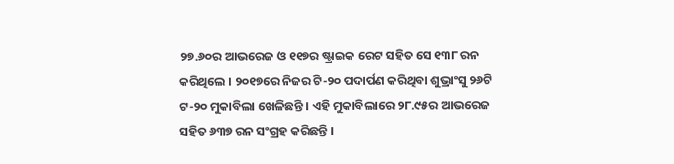୨୭.୬୦ର ଆଭରେଜ ଓ ୧୧୭ର ଷ୍ଟ୍ରାଇକ ରେଟ ସହିତ ସେ ୧୩୮ ରନ କରିଥିଲେ । ୨୦୧୭ରେ ନିଜର ଟି-୨୦ ପଦାର୍ପଣ କରିଥିବା ଶୁଭ୍ରାଂସୁ ୨୬ଟି ଟ-୨୦ ମୁକାବିଲା ଖେଳିଛନ୍ତି । ଏହି ମୁକାବିଲାରେ ୨୮.୯୫ର ଆଭରେଜ ସହିତ ୬୩୭ ରନ ସଂଗ୍ରହ କରିଛନ୍ତି ।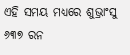ଏହି ସମୟ ମଧ୍ୟରେ ଶୁଭ୍ରାଂସୁ ୬୩୭ ରନ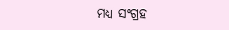ମଧ୍ୟ ସଂଗ୍ରହ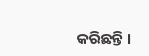କରିଛନ୍ତି ।